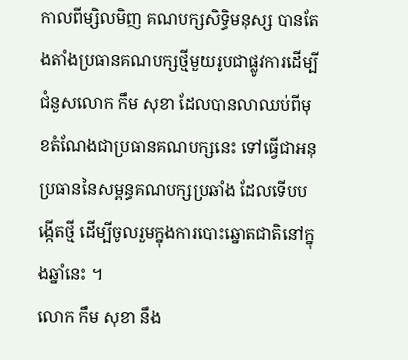កាលពីម្សិលមិញ គណបក្សសិទិ្ធមនុស្ស បានតែងតាំងប្រធានគណបក្សថ្មីមួយរូបជាផ្លូវការដើម្បីជំនួសលោក កឹម សុខា ដែលបានលាឈប់ពីមុខតំណែងជាប្រធានគណបក្សនេះ ទៅធ្វើជាអនុប្រធាននៃសម្ពន្ធគណបក្សប្រឆាំង ដែលទើបបង្កើតថ្មី ដើម្បីចូលរួមក្នុងការបោះឆ្នោតជាតិនៅក្នុងឆ្នាំនេះ ។
លោក កឹម សុខា នឹង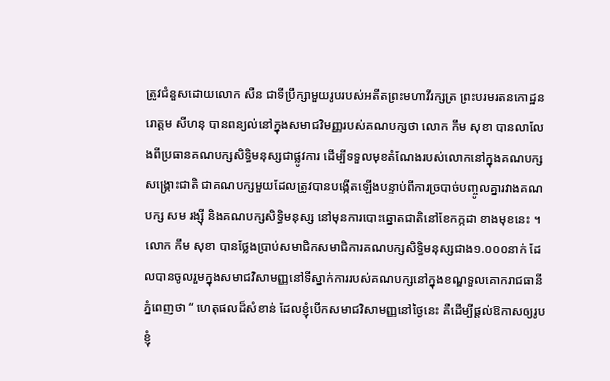ត្រូវជំនួសដោយលោក សឺន ជាទីប្រឹក្សាមួយរូបរបស់អតីតព្រះមហាវីរក្សត្រ ព្រះបរមរតនកោដ្ឋនរោត្ដម សីហនុ បានពន្យល់នៅក្នុងសមាជវិមញ្ញរបស់គណបក្សថា លោក កឹម សុខា បានលាលែងពីប្រធានគណបក្សសិទ្ធិមនុស្សជាផ្លូវការ ដើម្បីទទួលមុខតំណែងរបស់លោកនៅក្នុងគណបក្សសង្គ្រោះជាតិ ជាគណបក្សមួយដែលត្រូវបានបង្កើតឡើងបន្ទាប់ពីការច្របាច់បញ្ចូលគ្នារវាងគណបក្ស សម រង្សុី និងគណបក្សសិទ្ធិមនុស្ស នៅមុនការបោះឆ្នោតជាតិនៅខែកក្កដា ខាងមុខនេះ ។
លោក កឹម សុខា បានថ្លែងប្រាប់សមាជិកសមាជិការគណបក្សសិទិ្ធមនុស្សជាង១.០០០នាក់ ដែលបានចូលរួមក្នុងសមាជវិសាមញ្ញនៅទីស្នាក់ការរបស់គណបក្សនៅក្នុងខណ្ឌទួលគោករាជធានីភ្នំពេញថា “ ហេតុផលដ៏សំខាន់ ដែលខ្ញុំបើកសមាជវិសាមញ្ញនៅថ្ងៃនេះ គឺដើម្បីផ្តល់ឱកាសឲ្យរូបខ្ញុំ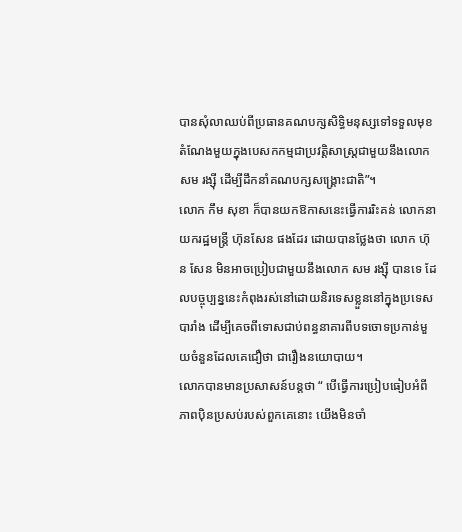បានសុំលាឈប់ពីប្រធានគណបក្សសិទិ្ធមនុស្សទៅទទួលមុខតំណែងមួយក្នុងបេសកកម្មជាប្រវត្តិសាស្រ្តជាមួយនឹងលោក សម រង្សុី ដើម្បីដឹកនាំគណបក្សសង្គ្រោះជាតិ”។
លោក កឹម សុខា ក៏បានយកឱកាសនេះធ្វើការរិះគន់ លោកនាយករដ្ឋមន្ត្រី ហ៊ុនសែន ផងដែរ ដោយបានថ្លែងថា លោក ហ៊ុន សែន មិនអាចប្រៀបជាមួយនឹងលោក សម រង្សុី បានទេ ដែលបច្ចុប្បន្ននេះកំពុងរស់នៅដោយនិរទេសខ្លួននៅក្នុងប្រទេសបារាំង ដើម្បីគេចពីទោសជាប់ពន្ធនាគារពីបទចោទប្រកាន់មួយចំនួនដែលគេជឿថា ជារឿងនយោបាយ។
លោកបានមានប្រសាសន៍បន្តថា “ បើធ្វើការប្រៀបធៀបអំពីភាពប៉ិនប្រសប់របស់ពួកគេនោះ យើងមិនចាំ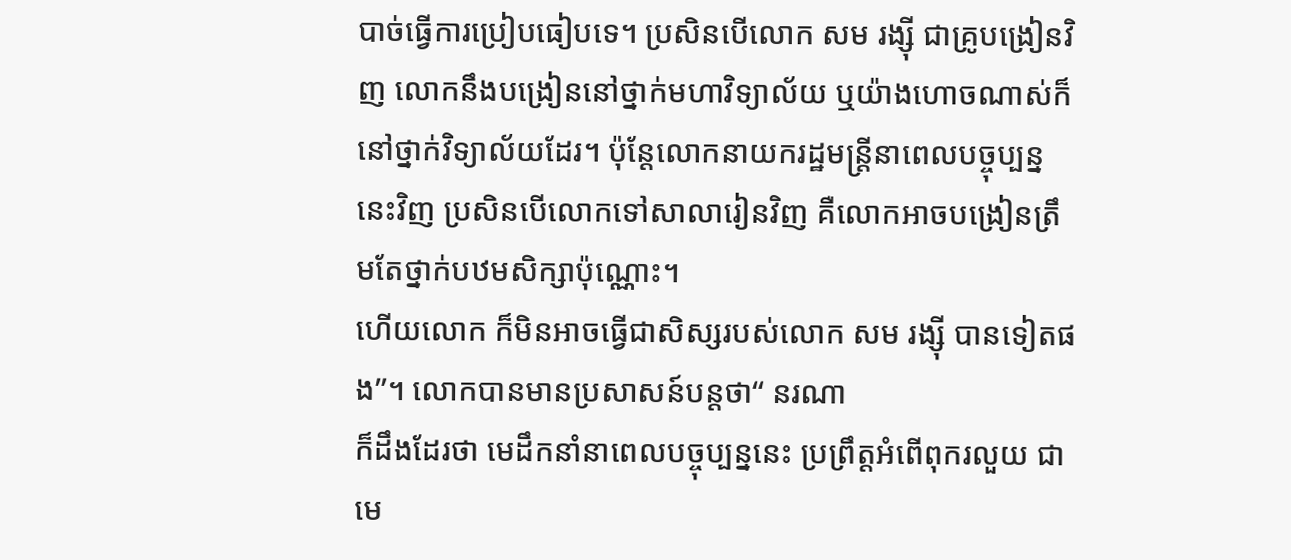បាច់ធ្វើការប្រៀបធៀបទេ។ ប្រសិនបើលោក សម រង្សុី ជាគ្រូបង្រៀនវិញ លោកនឹងបង្រៀននៅថ្នាក់មហាវិទ្យាល័យ ឬយ៉ាងហោចណាស់ក៏នៅថ្នាក់វិទ្យាល័យដែរ។ ប៉ុន្តែលោកនាយករដ្ឋមន្ត្រីនាពេលបច្ចុប្បន្ននេះវិញ ប្រសិនបើលោកទៅសាលារៀនវិញ គឺលោកអាចបង្រៀនត្រឹមតែថ្នាក់បឋមសិក្សាប៉ុណ្ណោះ។
ហើយលោក ក៏មិនអាចធ្វើជាសិស្សរបស់លោក សម រង្ស៊ី បានទៀតផង”។ លោកបានមានប្រសាសន៍បន្តថា“ នរណា
ក៏ដឹងដែរថា មេដឹកនាំនាពេលបច្ចុប្បន្ននេះ ប្រព្រឹត្តអំពើពុករលួយ ជាមេ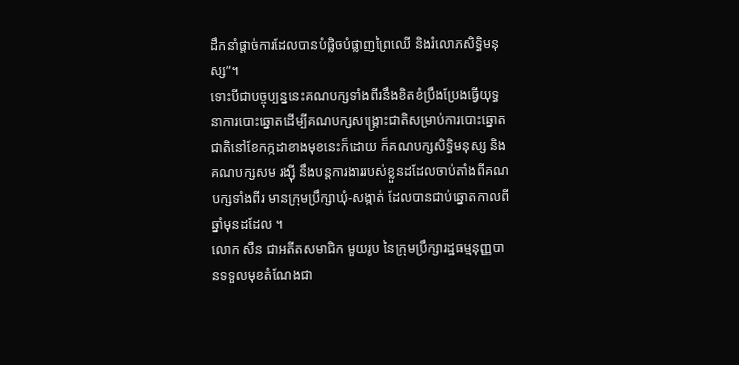ដឹកនាំផ្ដាច់ការដែលបានបំផ្លិចបំផ្លាញព្រៃឈើ និងរំលោភសិទិ្ធមនុស្ស”។
ទោះបីជាបច្ចុប្បន្ននេះគណបក្សទាំងពីរនឹងខិតខំប្រឹងប្រែងធ្វើយុទ្ធនាការបោះឆ្នោតដើម្បីគណបក្សសង្គ្រោះជាតិសម្រាប់ការបោះឆ្នោតជាតិនៅខែកក្កដាខាងមុខនេះក៏ដោយ ក៏គណបក្សសិទិ្ធមនុស្ស និងគណបក្សសម រង្សុី នឹងបន្តការងាររបស់ខ្លួនដដែលចាប់តាំងពីគណបក្សទាំងពីរ មានក្រុមប្រឹក្សាឃុំ-សង្កាត់ ដែលបានជាប់ឆ្នោតកាលពីឆ្នាំមុនដដែល ។
លោក សឺន ជាអតីតសមាជិក មួយរូប នៃក្រុមប្រឹក្សារដ្ឋធម្មនុញ្ញបានទទួលមុខតំណែងជា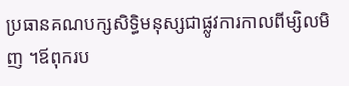ប្រធានគណបក្សសិទ្ធិមនុស្សជាផ្លូវការកាលពីម្សិលមិញ ។ឪពុករប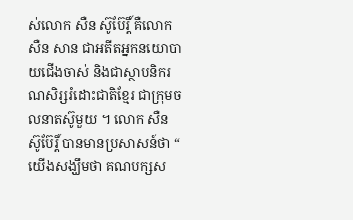ស់លោក សឺន ស៊ូប៊ែរ្តិ៍ គឺលោក សឺន សាន ជាអតីតអ្នកនយោបាយជើងចាស់ និងជាស្ថាបនិករណសិរ្សរំដោះជាតិខ្មែរ ជាក្រុមចលនាតស៊ូមួយ ។ លោក សឺន ស៊ូប៊ែរ្ដិ៍ បានមានប្រសាសន៍ថា “ យើងសង្ឃឹមថា គណបក្សស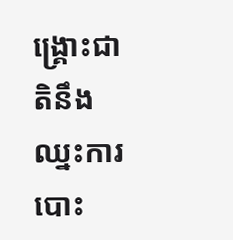ង្គ្រោះជាតិនឹងឈ្នះការបោះ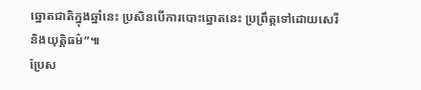ឆ្នោតជាតិក្នុងឆ្នាំនេះ ប្រសិនបើការបោះឆ្នោតនេះ ប្រព្រឹត្តទៅដោយសេរី និងយុត្តិធម៌”៕
ប្រែស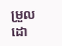ម្រួលដោ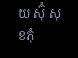យ ស៊ុំ សុខភុំ